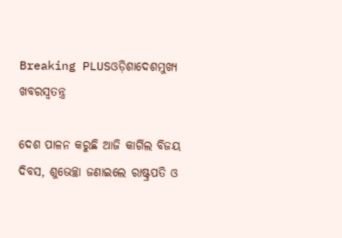Breaking PLUSଓଡ଼ିଶାଦେଶମୁଖ୍ୟ ଖବରସ୍ୱତନ୍ତ୍ର

ଦେଶ ପାଳନ କରୁଛି ଆଜି କାର୍ଗିଲ ବିଜୟ ଦିବସ, ଶୁଭେଚ୍ଛା ଜଣାଇଲେ ରାଷ୍ଟ୍ରପତି ଓ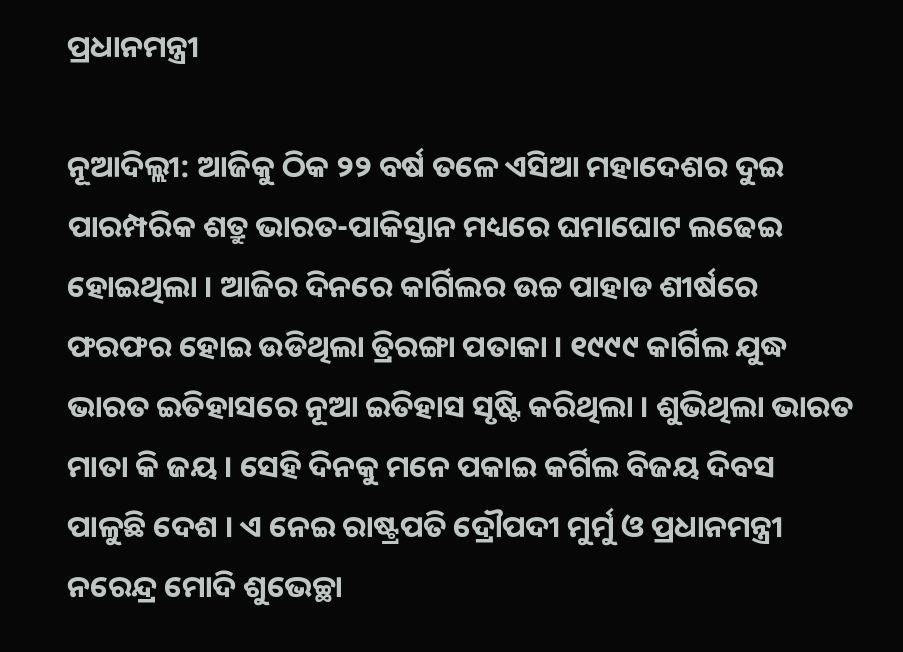ପ୍ରଧାନମନ୍ତ୍ରୀ

ନୂଆଦିଲ୍ଲୀ: ଆଜିକୁ ଠିକ ୨୨ ବର୍ଷ ତଳେ ଏସିଆ ମହାଦେଶର ଦୁଇ ପାରମ୍ପରିକ ଶତ୍ରୁ ଭାରତ-ପାକିସ୍ତାନ ମଧ୍ୟରେ ଘମାଘୋଟ ଲଢେଇ ହୋଇଥିଲା । ଆଜିର ଦିନରେ କାର୍ଗିଲର ଉଚ୍ଚ ପାହାଡ ଶୀର୍ଷରେ ଫରଫର ହୋଇ ଉଡିଥିଲା ତ୍ରିରଙ୍ଗା ପତାକା । ୧୯୯୯ କାର୍ଗିଲ ଯୁଦ୍ଧ ଭାରତ ଇତିହାସରେ ନୂଆ ଇତିହାସ ସୃଷ୍ଟି କରିଥିଲା । ଶୁଭିଥିଲା ଭାରତ ମାତା କି ଜୟ । ସେହି ଦିନକୁ ମନେ ପକାଇ କର୍ଗିଲ ବିଜୟ ଦିବସ ପାଳୁଛି ଦେଶ । ଏ ନେଇ ରାଷ୍ଟ୍ରପତି ଦ୍ରୌପଦୀ ମୁର୍ମୁ ଓ ପ୍ରଧାନମନ୍ତ୍ରୀ ନରେନ୍ଦ୍ର ମୋଦି ଶୁଭେଚ୍ଛା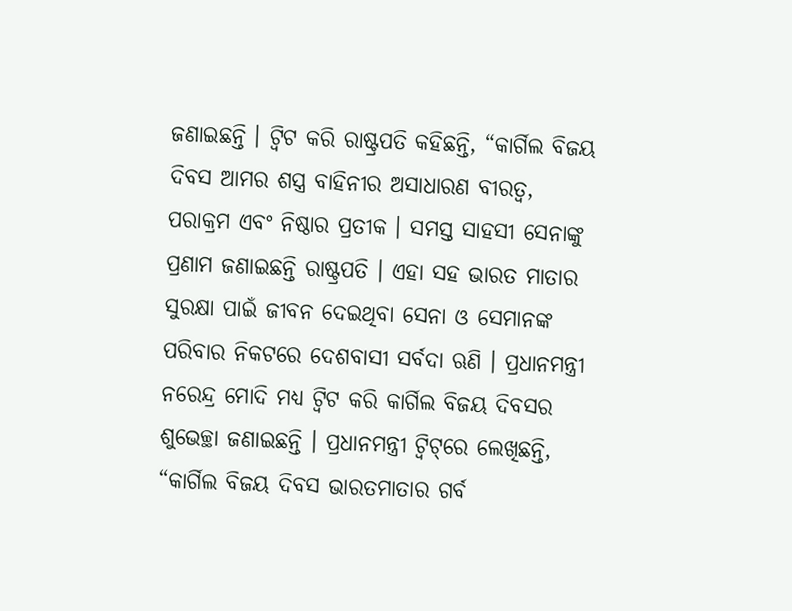ଜଣାଇଛନ୍ତି । ଟ୍ୱିଟ କରି ରାଷ୍ଟ୍ରପତି କହିଛନ୍ତି, “କାର୍ଗିଲ ବିଜୟ ଦିବସ ଆମର ଶସ୍ତ୍ର ବାହିନୀର ଅସାଧାରଣ ବୀରତ୍ୱ, ପରାକ୍ରମ ଏବଂ ନିଷ୍ଠାର ପ୍ରତୀକ । ସମସ୍ତ ସାହସୀ ସେନାଙ୍କୁ ପ୍ରଣାମ ଜଣାଇଛନ୍ତି ରାଷ୍ଟ୍ରପତି । ଏହା ସହ ଭାରତ ମାତାର ସୁରକ୍ଷା ପାଇଁ ଜୀବନ ଦେଇଥିବା ସେନା ଓ ସେମାନଙ୍କ ପରିବାର ନିକଟରେ ଦେଶବାସୀ ସର୍ବଦା ଋଣି । ପ୍ରଧାନମନ୍ତ୍ରୀ ନରେନ୍ଦ୍ର ମୋଦି ମଧ୍ୟ ଟ୍ୱିଟ କରି କାର୍ଗିଲ ବିଜୟ ଦିବସର ଶୁଭେଚ୍ଛା ଜଣାଇଛନ୍ତି । ପ୍ରଧାନମନ୍ତ୍ରୀ ଟ୍ୱିଟ୍‌ରେ ଲେଖିଛନ୍ତି, “କାର୍ଗିଲ ବିଜୟ ଦିବସ ଭାରତମାତାର ଗର୍ବ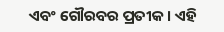ଏବଂ ଗୌରବର ପ୍ରତୀକ । ଏହି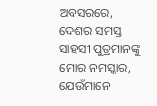ଅବସରରେ, ଦେଶର ସମସ୍ତ ସାହସୀ ପୁତ୍ରମାନଙ୍କୁ ମୋର ନମସ୍କାର, ଯେଉଁମାନେ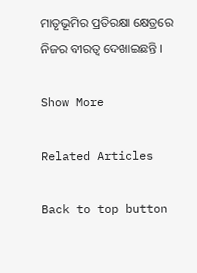ମାତୃଭୂମିର ପ୍ରତିରକ୍ଷା କ୍ଷେତ୍ରରେ ନିଜର ବୀରତ୍ୱ ଦେଖାଇଛନ୍ତି ।

Show More

Related Articles

Back to top button